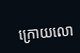ក្រោយលោ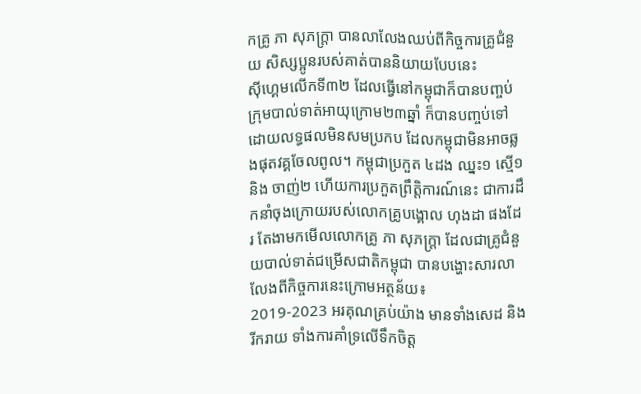កគ្រូ ភា សុភក្រ្តា បានលាលែងឈប់ពីកិច្ចការគ្រូជំនួយ សិស្សប្អូនរបស់គាត់បាននិយាយបែបនេះ
សុីហ្គេមលើកទី៣២ ដែលធ្វើនៅកម្ពុជាក៏បានបញ្ចប់ ក្រុមបាល់ទាត់អាយុក្រោម២៣ឆ្នាំ ក៏បានបញ្ចប់ទៅដោយលទ្ធផលមិនសមប្រកប ដែលកម្ពុជាមិនអាចឆ្លងផុតវគ្គចែលពូល។ កម្ពុជាប្រកួត ៤ដង ឈ្នះ១ ស្មើ១ និង ចាញ់២ ហើយការប្រកួតព្រឹត្តិការណ៍នេះ ជាការដឹកនាំចុងក្រោយរបស់លោកគ្រូបង្គោល ហុងដា ផងដែរ តែងាមកមើលលោកគ្រូ ភា សុភក្ត្រា ដែលជាគ្រូជំនួយបាល់ទាត់ជម្រើសជាតិកម្ពុជា បានបង្ហោះសារលាលែងពីកិច្ចការនេះក្រោមអត្ថន័យ៖
2019-2023 អរគុណគ្រប់យ៉ាង មានទាំងសេដ និងរីករាយ ទាំងការគាំទ្រលើទឹកចិត្ត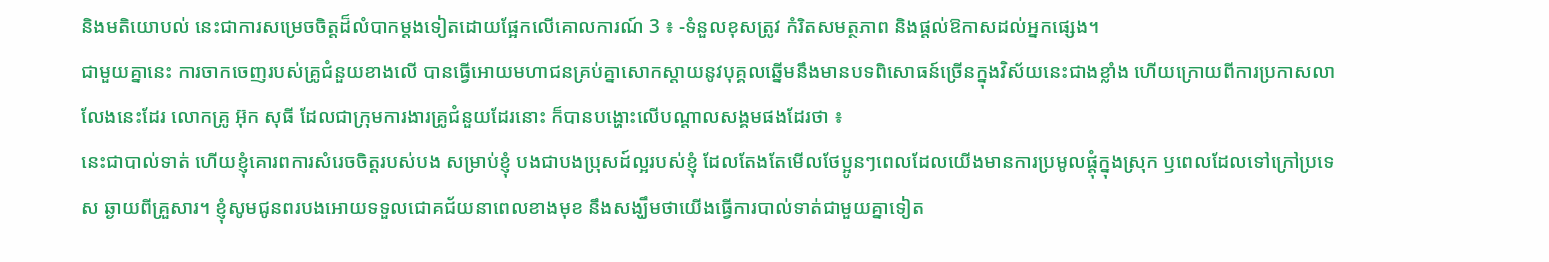និងមតិយោបល់ នេះជាការសម្រេចចិត្តដ៏លំបាកម្តងទៀតដោយផ្អែកលើគោលការណ៍ 3 ៖ -ទំនួលខុសត្រូវ កំរិតសមត្ថភាព និងផ្តល់ឱកាសដល់អ្នកផ្សេង។
ជាមួយគ្នានេះ ការចាកចេញរបស់គ្រូជំនួយខាងលើ បានធ្វើអោយមហាជនគ្រប់គ្នាសោកស្តាយនូវបុគ្គលឆ្នើមនឹងមានបទពិសោធន៍ច្រើនក្នុងវិស័យនេះជាងខ្លាំង ហើយក្រោយពីការប្រកាសលាលែងនេះដែរ លោកគ្រូ អ៊ុក សុធី ដែលជាក្រុមការងារគ្រូជំនួយដែរនោះ ក៏បានបង្ហោះលើបណ្តាលសង្គមផងដែរថា ៖
នេះជាបាល់ទាត់ ហើយខ្ញុំគោរពការសំរេចចិត្តរបស់បង សម្រាប់ខ្ញុំ បងជាបងប្រុសដ៍ល្អរបស់ខ្ញុំ ដែលតែងតែមើលថែប្អូនៗពេលដែលយើងមានការប្រមូលផ្តុំក្នុងស្រុក ឫពេលដែលទៅក្រៅប្រទេស ឆ្ងាយពីគ្រួសារ។ ខ្ញុំសូមជូនពរបងអោយទទួលជោគជ័យនាពេលខាងមុខ នឹងសង្ឃឹមថាយើងធ្វើការបាល់ទាត់ជាមួយគ្នាទៀត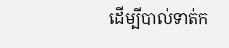ដើម្បីបាល់ទាត់ក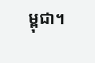ម្ពុជា។